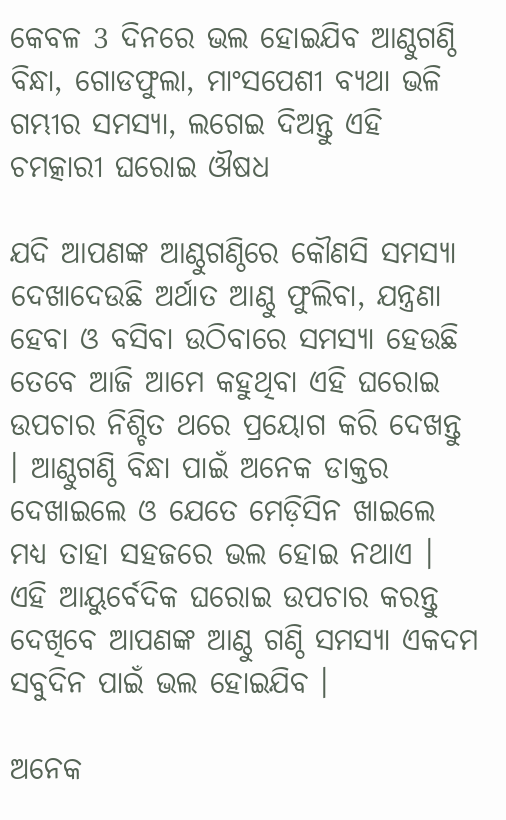କେବଳ 3 ଦିନରେ ଭଲ ହୋଇଯିବ ଆଣ୍ଠୁଗଣ୍ଠି ବିନ୍ଧା, ଗୋଡଫୁଲା, ମାଂସପେଶୀ ବ୍ୟଥା ଭଳି ଗମ୍ଭୀର ସମସ୍ଯା, ଲଗେଇ ଦିଅନ୍ତୁ ଏହି ଚମତ୍କାରୀ ଘରୋଇ ଔଷଧ

ଯଦି ଆପଣଙ୍କ ଆଣ୍ଠୁଗଣ୍ଠିରେ କୌଣସି ସମସ୍ଯା ଦେଖାଦେଉଛି ଅର୍ଥାତ ଆଣ୍ଠୁ ଫୁଲିବା, ଯନ୍ତ୍ରଣା ହେବା ଓ ବସିବା ଉଠିବାରେ ସମସ୍ଯା ହେଉଛି ତେବେ ଆଜି ଆମେ କହୁଥିବା ଏହି ଘରୋଇ ଉପଚାର ନିଶ୍ଚିତ ଥରେ ପ୍ରୟୋଗ କରି ଦେଖନ୍ତୁ । ଆଣ୍ଠୁଗଣ୍ଠି ବିନ୍ଧା ପାଇଁ ଅନେକ ଡାକ୍ତର ଦେଖାଇଲେ ଓ ଯେତେ ମେଡ଼ିସିନ ଖାଇଲେ ମଧ୍ୟ ତାହା ସହଜରେ ଭଲ ହୋଇ ନଥାଏ । ଏହି ଆୟୁର୍ବେଦିକ ଘରୋଇ ଉପଚାର କରନ୍ତୁ ଦେଖିବେ ଆପଣଙ୍କ ଆଣ୍ଠୁ ଗଣ୍ଠି ସମସ୍ଯା ଏକଦମ ସବୁଦିନ ପାଇଁ ଭଲ ହୋଇଯିବ ।

ଅନେକ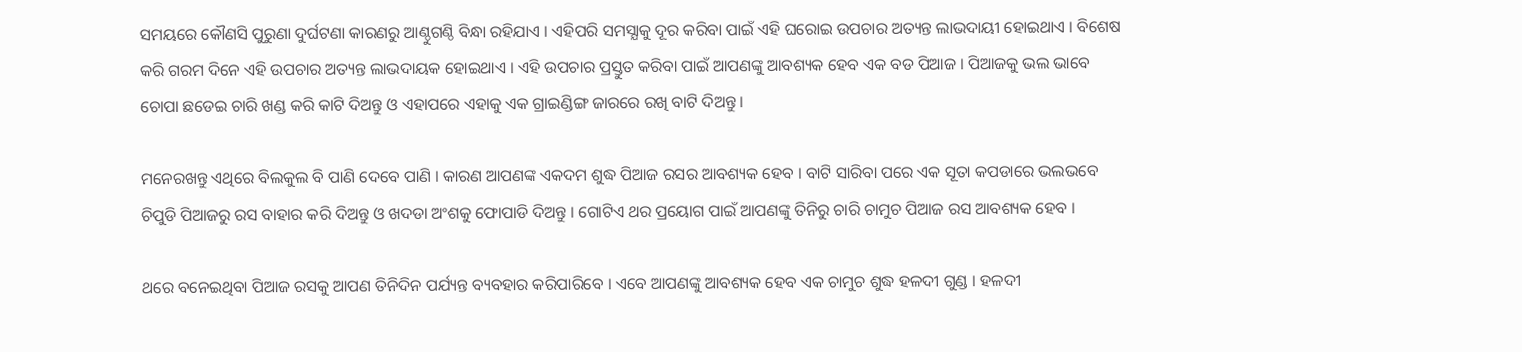ସମୟରେ କୌଣସି ପୁରୁଣା ଦୁର୍ଘଟଣା କାରଣରୁ ଆଣ୍ଠୁଗଣ୍ଠି ବିନ୍ଧା ରହିଯାଏ । ଏହିପରି ସମସ୍ଯାକୁ ଦୂର କରିବା ପାଇଁ ଏହି ଘରୋଇ ଉପଚାର ଅତ୍ୟନ୍ତ ଲାଭଦାୟୀ ହୋଇଥାଏ । ବିଶେଷ କରି ଗରମ ଦିନେ ଏହି ଉପଚାର ଅତ୍ୟନ୍ତ ଲାଭଦାୟକ ହୋଇଥାଏ । ଏହି ଉପଚାର ପ୍ରସ୍ତୁତ କରିବା ପାଇଁ ଆପଣଙ୍କୁ ଆବଶ୍ୟକ ହେବ ଏକ ବଡ ପିଆଜ । ପିଆଜକୁ ଭଲ ଭାବେ ଚୋପା ଛଡେଇ ଚାରି ଖଣ୍ଡ କରି କାଟି ଦିଅନ୍ତୁ ଓ ଏହାପରେ ଏହାକୁ ଏକ ଗ୍ରାଇଣ୍ଡିଙ୍ଗ ଜାରରେ ରଖି ବାଟି ଦିଅନ୍ତୁ ।

ମନେରଖନ୍ତୁ ଏଥିରେ ବିଲକୁଲ ବି ପାଣି ଦେବେ ପାଣି । କାରଣ ଆପଣଙ୍କ ଏକଦମ ଶୁଦ୍ଧ ପିଆଜ ରସର ଆବଶ୍ୟକ ହେବ । ବାଟି ସାରିବା ପରେ ଏକ ସୂତା କପଡାରେ ଭଲଭବେ ଚିପୁଡି ପିଆଜରୁ ରସ ବାହାର କରି ଦିଅନ୍ତୁ ଓ ଖଦଡା ଅଂଶକୁ ଫୋପାଡି ଦିଅନ୍ତୁ । ଗୋଟିଏ ଥର ପ୍ରୟୋଗ ପାଇଁ ଆପଣଙ୍କୁ ତିନିରୁ ଚାରି ଚାମୁଚ ପିଆଜ ରସ ଆବଶ୍ୟକ ହେବ ।

ଥରେ ବନେଇଥିବା ପିଆଜ ରସକୁ ଆପଣ ତିନିଦିନ ପର୍ଯ୍ୟନ୍ତ ବ୍ୟବହାର କରିପାରିବେ । ଏବେ ଆପଣଙ୍କୁ ଆବଶ୍ୟକ ହେବ ଏକ ଚାମୁଚ ଶୁଦ୍ଧ ହଳଦୀ ଗୁଣ୍ଡ । ହଳଦୀ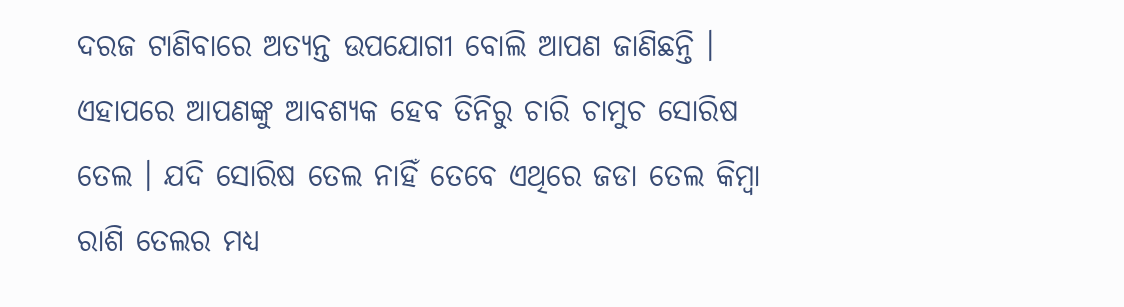ଦରଜ ଟାଣିବାରେ ଅତ୍ୟନ୍ତ ଉପଯୋଗୀ ବୋଲି ଆପଣ ଜାଣିଛନ୍ତି । ଏହାପରେ ଆପଣଙ୍କୁ ଆବଶ୍ୟକ ହେବ ତିନିରୁ ଚାରି ଚାମୁଚ ସୋରିଷ ତେଲ । ଯଦି ସୋରିଷ ତେଲ ନାହିଁ ତେବେ ଏଥିରେ ଜଡା ତେଲ କିମ୍ବା ରାଶି ତେଲର ମଧ୍ୟ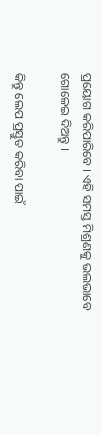ପ୍ରୟୋଗ କରିପାରିବେ । ଏହି ସମସ୍ତ ମିଶ୍ରଣକୁ ଭଲଭାବେ ଗୋଳେଇ ଦିଅନ୍ତୁ ।

କିନ୍ତୁ ଲେପ ପ୍ରସ୍ତୁତ କରିବା ପାଇଁ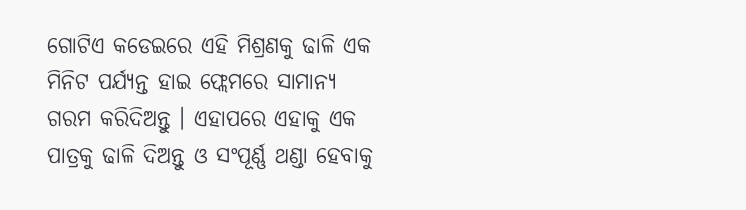ଗୋଟିଏ କଡେଇରେ ଏହି ମିଶ୍ରଣକୁ ଢାଳି ଏକ ମିନିଟ ପର୍ଯ୍ୟନ୍ତ ହାଇ ଫ୍ଲେମରେ ସାମାନ୍ଯ ଗରମ କରିଦିଅନ୍ତୁ । ଏହାପରେ ଏହାକୁ ଏକ ପାତ୍ରକୁ ଢାଳି ଦିଅନ୍ତୁ ଓ ସଂପୂର୍ଣ୍ଣ ଥଣ୍ଡା ହେବାକୁ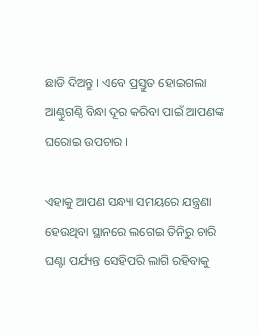ଛାଡି ଦିଅନ୍ତୁ । ଏବେ ପ୍ରସ୍ତୁତ ହୋଇଗଲା ଆଣ୍ଠୁଗଣ୍ଠି ବିନ୍ଧା ଦୂର କରିବା ପାଇଁ ଆପଣଙ୍କ ଘରୋଇ ଉପଚାର ।

ଏହାକୁ ଆପଣ ସନ୍ଧ୍ୟା ସମୟରେ ଯନ୍ତ୍ରଣା ହେଉଥିବା ସ୍ଥାନରେ ଲଗେଇ ତିନିରୁ ଚାରି ଘଣ୍ଟା ପର୍ଯ୍ୟନ୍ତ ସେହିପରି ଲାଗି ରହିବାକୁ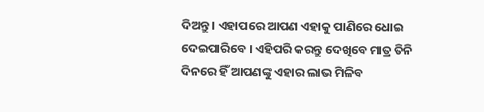ଦିଅନ୍ତୁ । ଏହାପରେ ଆପଣ ଏହାକୁ ପାଣିରେ ଧୋଇ ଦେଇପାରିବେ । ଏହିପରି କରନ୍ତୁ ଦେଖିବେ ମାତ୍ର ତିନି ଦିନରେ ହିଁ ଆପଣଙ୍କୁ ଏହାର ଲାଭ ମିଳିବ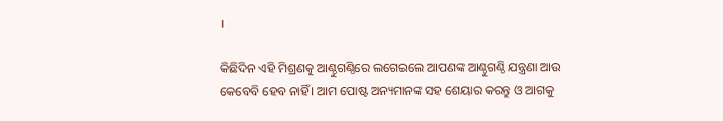।

କିଛିଦିନ ଏହି ମିଶ୍ରଣକୁ ଆଣ୍ଠୁଗଣ୍ଠିରେ ଲଗେଇଲେ ଆପଣଙ୍କ ଆଣ୍ଠୁଗଣ୍ଠି ଯନ୍ତ୍ରଣା ଆଉ କେବେବି ହେବ ନାହିଁ । ଆମ ପୋଷ୍ଟ ଅନ୍ୟମାନଙ୍କ ସହ ଶେୟାର କରନ୍ତୁ ଓ ଆଗକୁ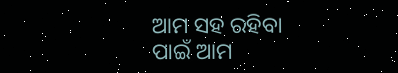ଆମ ସହ ରହିବା ପାଇଁ ଆମ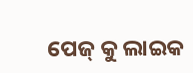ପେଜ୍ କୁ ଲାଇକ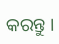କରନ୍ତୁ ।